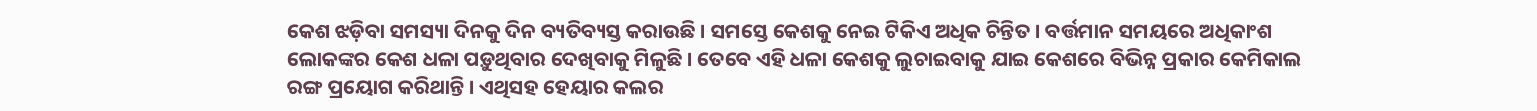କେଶ ଝଡ଼ିବା ସମସ୍ୟା ଦିନକୁ ଦିନ ବ୍ୟତିବ୍ୟସ୍ତ କରାଉଛି । ସମସ୍ତେ କେଶକୁ ନେଇ ଟିକିଏ ଅଧିକ ଚିନ୍ତିତ । ବର୍ତ୍ତମାନ ସମୟରେ ଅଧିକାଂଶ ଲୋକଙ୍କର କେଶ ଧଳା ପଡ଼ୁଥିବାର ଦେଖିବାକୁ ମିଳୁଛି । ତେବେ ଏହି ଧଳା କେଶକୁ ଲୁଚାଇବାକୁ ଯାଇ କେଶରେ ବିଭିନ୍ନ ପ୍ରକାର କେମିକାଲ ରଙ୍ଗ ପ୍ରୟୋଗ କରିଥାନ୍ତି । ଏଥିସହ ହେୟାର କଲର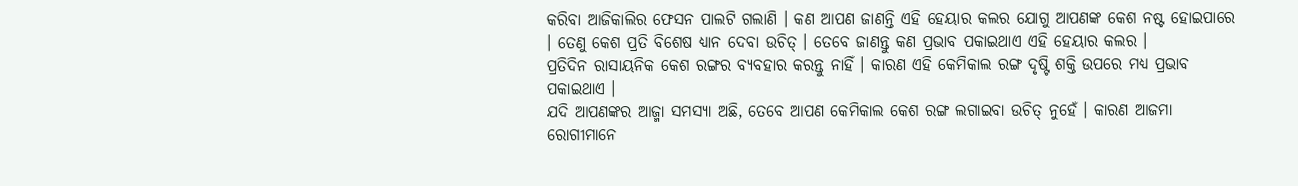କରିବା ଆଜିକାଲିର ଫେସନ ପାଲଟି ଗଲାଣି । କଣ ଆପଣ ଜାଣନ୍ତି ଏହି ହେୟାର କଲର ଯୋଗୁ ଆପଣଙ୍କ କେଶ ନଷ୍ଟ ହୋଇପାରେ । ତେଣୁ କେଶ ପ୍ରତି ବିଶେଷ ଧ୍ୟାନ ଦେବା ଉଚିତ୍ । ତେବେ ଜାଣନ୍ତୁ କଣ ପ୍ରଭାବ ପକାଇଥାଏ ଏହି ହେୟାର କଲର ।
ପ୍ରତିଦିନ ରାସାୟନିକ କେଶ ରଙ୍ଗର ବ୍ୟବହାର କରନ୍ତୁ ନାହିଁ । କାରଣ ଏହି କେମିକାଲ ରଙ୍ଗ ଦୃଷ୍ଟି ଶକ୍ତି ଉପରେ ମଧ୍ୟ ପ୍ରଭାବ ପକାଇଥାଏ ।
ଯଦି ଆପଣଙ୍କର ଆଜ୍ମା ସମସ୍ୟା ଅଛି, ତେବେ ଆପଣ କେମିକାଲ କେଶ ରଙ୍ଗ ଲଗାଇବା ଉଚିତ୍ ନୁହେଁ । କାରଣ ଆଜମା ରୋଗୀମାନେ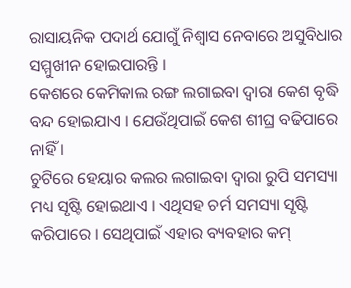ରାସାୟନିକ ପଦାର୍ଥ ଯୋଗୁଁ ନିଶ୍ୱାସ ନେବାରେ ଅସୁବିଧାର ସମ୍ମୁଖୀନ ହୋଇପାରନ୍ତି ।
କେଶରେ କେମିକାଲ ରଙ୍ଗ ଲଗାଇବା ଦ୍ୱାରା କେଶ ବୃଦ୍ଧି ବନ୍ଦ ହୋଇଯାଏ । ଯେଉଁଥିପାଇଁ କେଶ ଶୀଘ୍ର ବଢିପାରେ ନାହିଁ ।
ଚୁଟିରେ ହେୟାର କଲର ଲଗାଇବା ଦ୍ବାରା ରୁପି ସମସ୍ୟା ମଧ୍ୟ ସୃଷ୍ଟି ହୋଇଥାଏ । ଏଥିସହ ଚର୍ମ ସମସ୍ୟା ସୃଷ୍ଟି କରିପାରେ । ସେଥିପାଇଁ ଏହାର ବ୍ୟବହାର କମ୍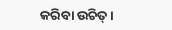କରିବା ଉଚିତ୍ ।